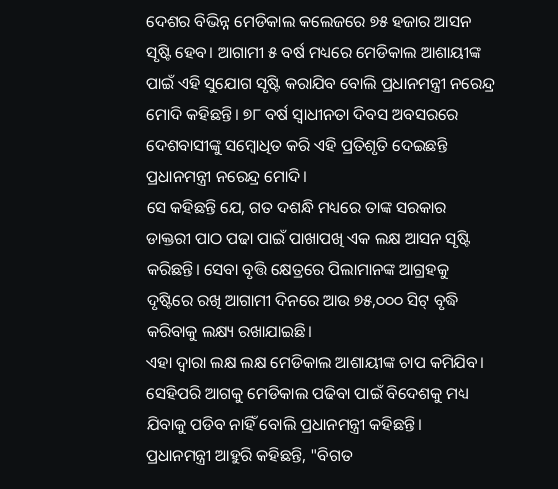ଦେଶର ବିଭିନ୍ନ ମେଡିକାଲ କଲେଜରେ ୭୫ ହଜାର ଆସନ ସୃଷ୍ଟି ହେବ। ଆଗାମୀ ୫ ବର୍ଷ ମଧ୍ୟରେ ମେଡିକାଲ ଆଶାୟୀଙ୍କ ପାଇଁ ଏହି ସୁଯୋଗ ସୃଷ୍ଟି କରାଯିବ ବୋଲି ପ୍ରଧାନମନ୍ତ୍ରୀ ନରେନ୍ଦ୍ର ମୋଦି କହିଛନ୍ତି। ୭୮ ବର୍ଷ ସ୍ୱାଧୀନତା ଦିବସ ଅବସରରେ ଦେଶବାସୀଙ୍କୁ ସମ୍ବୋଧିତ କରି ଏହି ପ୍ରତିଶୃତି ଦେଇଛନ୍ତି ପ୍ରଧାନମନ୍ତ୍ରୀ ନରେନ୍ଦ୍ର ମୋଦି।
ସେ କହିଛନ୍ତି ଯେ, ଗତ ଦଶନ୍ଧି ମଧ୍ୟରେ ତାଙ୍କ ସରକାର ଡାକ୍ତରୀ ପାଠ ପଢା ପାଇଁ ପାଖାପଖି ଏକ ଲକ୍ଷ ଆସନ ସୃଷ୍ଟି କରିଛନ୍ତି। ସେବା ବୃତ୍ତି କ୍ଷେତ୍ରରେ ପିଲାମାନଙ୍କ ଆଗ୍ରହକୁ ଦୃଷ୍ଟିରେ ରଖି ଆଗାମୀ ଦିନରେ ଆଉ ୭୫,୦୦୦ ସିଟ୍ ବୃଦ୍ଧି କରିବାକୁ ଲକ୍ଷ୍ୟ ରଖାଯାଇଛି।
ଏହା ଦ୍ୱାରା ଲକ୍ଷ ଲକ୍ଷ ମେଡିକାଲ ଆଶାୟୀଙ୍କ ଚାପ କମିଯିବ। ସେହିପରି ଆଗକୁ ମେଡିକାଲ ପଢିବା ପାଇଁ ବିଦେଶକୁ ମଧ୍ୟ ଯିବାକୁ ପଡିବ ନାହିଁ ବୋଲି ପ୍ରଧାନମନ୍ତ୍ରୀ କହିଛନ୍ତି।
ପ୍ରଧାନମନ୍ତ୍ରୀ ଆହୁରି କହିଛନ୍ତି, "ବିଗତ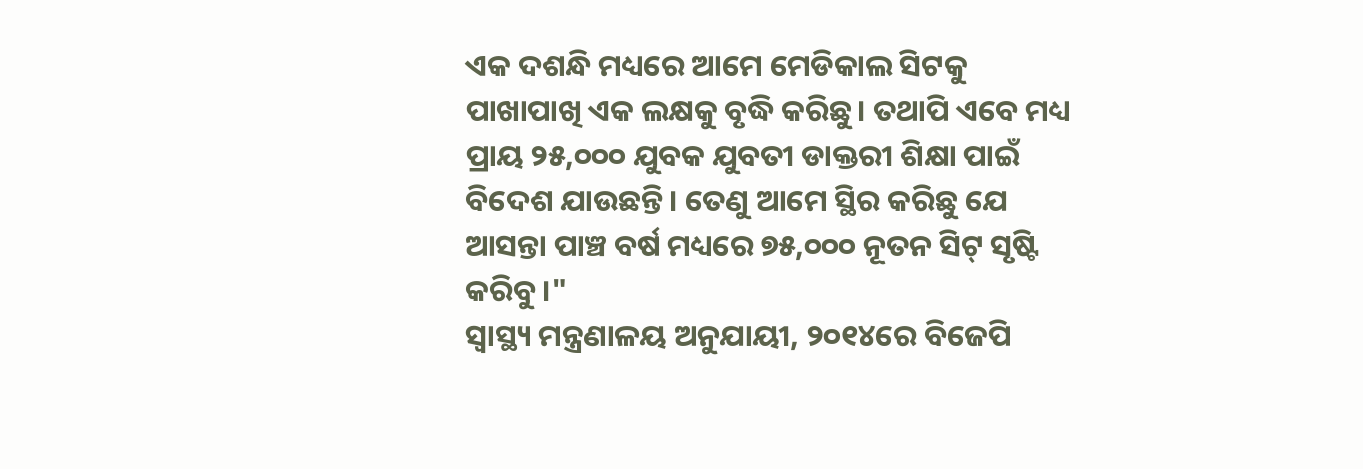ଏକ ଦଶନ୍ଧି ମଧ୍ୟରେ ଆମେ ମେଡିକାଲ ସିଟକୁ ପାଖାପାଖି ଏକ ଲକ୍ଷକୁ ବୃଦ୍ଧି କରିଛୁ। ତଥାପି ଏବେ ମଧ୍ୟ ପ୍ରାୟ ୨୫,୦୦୦ ଯୁବକ ଯୁବତୀ ଡାକ୍ତରୀ ଶିକ୍ଷା ପାଇଁ ବିଦେଶ ଯାଉଛନ୍ତି। ତେଣୁ ଆମେ ସ୍ଥିର କରିଛୁ ଯେ ଆସନ୍ତା ପାଞ୍ଚ ବର୍ଷ ମଧ୍ୟରେ ୭୫,୦୦୦ ନୂତନ ସିଟ୍ ସୃଷ୍ଟି କରିବୁ।"
ସ୍ୱାସ୍ଥ୍ୟ ମନ୍ତ୍ରଣାଳୟ ଅନୁଯାୟୀ, ୨୦୧୪ରେ ବିଜେପି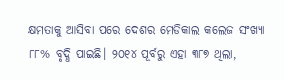କ୍ଷମତାକୁ ଆସିବା ପରେ ଦେଶର ମେଡିକାଲ କଲେଜ ସଂଖ୍ୟା ୮୮% ବୃଦ୍ଧି ପାଇଛି। ୨୦୧୪ ପୂର୍ବରୁ ଏହା ୩୮୭ ଥିଲା,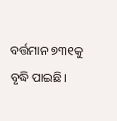ବର୍ତ୍ତମାନ ୭୩୧କୁ ବୃଦ୍ଧି ପାଇଛି।